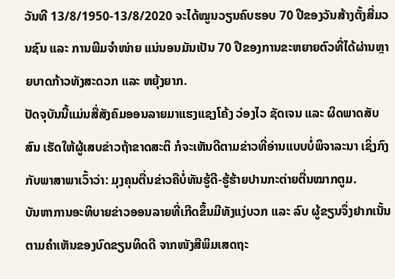ວັນທີ 13/8/1950-13/8/2020 ຈະໄດ້ໝູນວຽນຄົບຮອບ 70 ປີຂອງວັນສ້າງຕັ້ງສື່ມວນຊົນ ແລະ ການພີມຈຳໜ່າຍ ແນ່ນອນມັນເປັນ 70 ປີຂອງການຂະຫຍາຍຕົວທີ່ໄດ້ຜ່ານຫຼາຍບາດກ້າວທັງສະດວກ ແລະ ຫຍຸ້ງຍາກ.
ປັດຈຸບັນນີ້ແມ່ນສື່ສັງຄົມອອນລາຍມາແຮງແຊງໂຄ້ງ ວ່ອງໄວ ຊັດເຈນ ແລະ ຜິດພາດສັບສົນ ເຮັດໃຫ້ຜູ້ເສບຂ່າວຖ້າຂາດສະຕິ ກໍຈະເຫັນດີຕາມຂ່າວທີ່ອ່ານແບບບໍ່ພິຈາລະນາ ເຊິ່ງກົງກັບພາສາພາເວົ້າວ່າ: ມຸງຄຸນຕື່ນຂ່າວຄືບໍ່ທັນຮູ້ດີ-ຮູ້ຮ້າຍປານກະຕ່າຍຕື່ນໝາກຕູມ.
ບັນຫາການອະທິບາຍຂ່າວອອນລາຍທີ່ເກີດຂຶ້ນມີທັງແງ່ບວກ ແລະ ລົບ ຜູ້ຂຽນຈຶ່ງຢາກເນັ້ນຕາມຄຳເຫັນຂອງບົດຂຽນທິດດີ ຈາກໜັງສືພິມເສດຖະ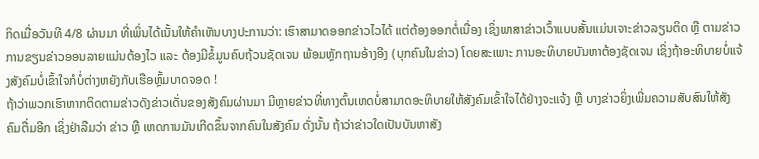ກິດເມື່ອວັນທີ 4/8 ຜ່ານມາ ທີ່ເພິ່ນໄດ້ເນັ້ນໃຫ້ຄຳເຫັນບາງປະການວ່າ: ເຮົາສາມາດອອກຂ່າວໄວໄດ້ ແຕ່ຕ້ອງອອກຕໍ່ເນື່ອງ ເຊິ່ງພາສາຂ່າວເວົ້າແບບສັ້ນແມ່ນເຈາະຂ່າວລຽນຕິດ ຫຼື ຕາມຂ່າວ ການຂຽນຂ່າວອອນລາຍແມ່ນຕ້ອງໄວ ແລະ ຕ້ອງມີຂໍ້ມູນຄົບຖ້ວນຊັດເຈນ ພ້ອມຫຼັກຖານອ້າງອີງ (ບຸກຄົນໃນຂ່າວ) ໂດຍສະເພາະ ການອະທິບາຍບັນຫາຕ້ອງຊັດເຈນ ເຊິ່ງຖ້າອະທິບາຍບໍ່ແຈ້ງສັງຄົມບໍ່ເຂົ້າໃຈກໍບໍ່ຕ່າງຫຍັງກັບເຮືອຫຼົ້ມບາດຈອດ !
ຖ້າວ່າພວກເຮົາຫາກຕິດຕາມຂ່າວດັງຂ່າວເດັ່ນຂອງສັງຄົມຜ່ານມາ ມີຫຼາຍຂ່າວທີ່ທາງຕົ້ນເຫດບໍ່ສາມາດອະທິບາຍໃຫ້ສັງຄົມເຂົ້າໃຈໄດ້ຢ່າງຈະແຈ້ງ ຫຼື ບາງຂ່າວຍິ່ງເພີ່ມຄວາມສັບສົນໃຫ້ສັງຄົມຕື່ມອີກ ເຊິ່ງຢ່າລືມວ່າ ຂ່າວ ຫຼື ເຫດການມັນເກີດຂຶ້ນຈາກຄົນໃນສັງຄົມ ດັ່ງນັ້ນ ຖ້າວ່າຂ່າວໃດເປັນບັນຫາສັງ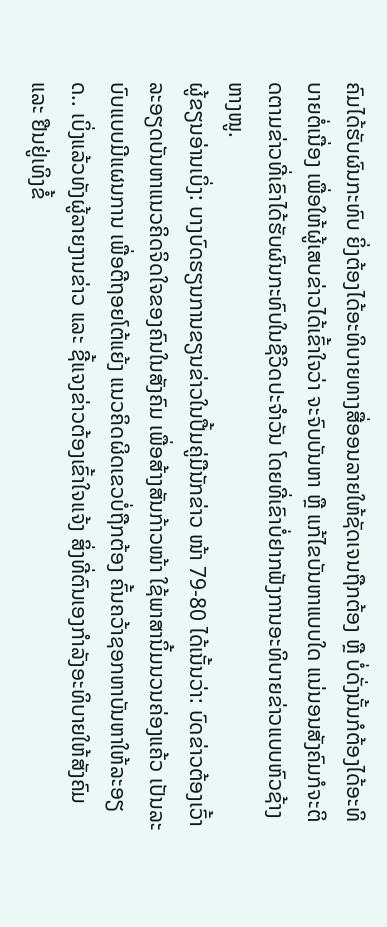ຄົມໄດ້ຮັບຜົນກະທົບ ຍິ່ງຕ້ອງໄດ້ອະທິບາຍທາງສື່ອອນລາຍໃຫ້ຊັດເຈນຖືກຕ້ອງ ຫຼື ບໍ່ດັ່ງນັ້ນກໍຕ້ອງໄດ້ອະທິບາຍຕໍ່ເນື່ອງ ເພື່ອໃຫ້ຜູ້ເສບຂ່າວໄດ້ເຂົ້າໃຈວ່າ ຈະຈົບບັນຫາ ຫຼື ແກ້ໄຂບັນຫາແບບໃດ ແນ່ນອນສັງຄົມກໍຈະຕິດຕາມຂ່າວທີ່ເຂົາໄດ້ຮັບຜົນກະທົບໃນຊີວິດປະຈຳວັນ ໂດຍທີ່ເຂົາບໍ່ຢາກຟັງການອະທິບາຍຂ່າວແບບຫົວຊ້າງຫາງໜູ.
ຜູ້ຂຽນອ່ານເບິ່ງ: ບາງບົດຮຽນການຂຽນຂ່າວໃນປື້ມຄູ່ມືນັກຂ່າວ ໜ້າ 79-80 ໄດ້ເນັ້ນວ່າ: ບົດຂ່າວຕ້ອງເວົ້າລະອຽດບັນຫາແນວຄິດຈິດໃຈຂອງຄົນໃນສັງຄົມ ເພື່ອສ້າງສັນກ້າວໜ້າ ໃຊ້ພາສານິ້ມນວນຄ່ອງແຄ້ວ ເປັນລະບົບແບບມີແຜນການ ເພື່ອຕີຖອຍໂຕ້ແຍ້ງ ແນວຄິດຜິດເຂວບໍ່ຖືກຕ້ອງ ຄົ້ນຄວ້າຊອກຫາບັນຫາໃຫ້ລະອຽດ.. ເບິ່ງແລ້ວທັງຜູ້ລາຍງານຂ່າວ ແລະ ຊີ້ແຈງຂ່າວຕ້ອງເຂົ້າໃຈແຈ້ງ ສິ່ງທີ່ຕົນເອງກຳລັງອະທິບາຍໃຫ້ສັງຄົມ ແລະ ຢືນຢູ່ເທິງຂໍ້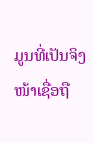ມູນທີ່ເປັນຈິງໜ້າເຊື່ອຖື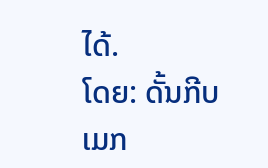ໄດ້.
ໂດຍ: ດັ້ນກີບເມກ